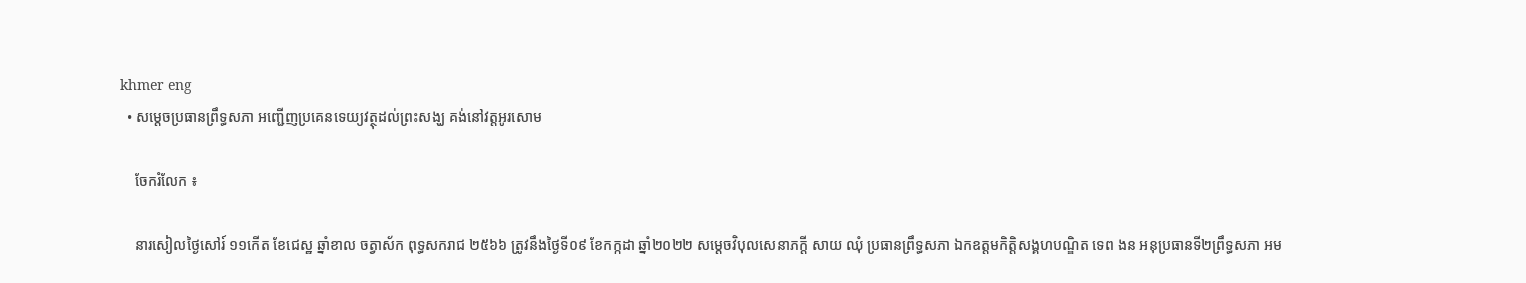khmer eng
  • សម្តេចប្រធានព្រឹទ្ធសភា អញ្ជើញប្រគេនទេយ្យវត្ថុដល់ព្រះសង្ឃ គង់នៅវត្តអូរសោម

    ចែករំលែក ៖

    នារសៀលថ្ងៃសៅរ៍ ១១កើត ខែជេស្ឋ ឆ្នាំខាល ចត្វាស័ក ពុទ្ធសករាជ ២៥៦៦ ត្រូវនឹងថ្ងៃទី០៩ ខែកក្កដា ឆ្នាំ២០២២ សម្ដេចវិបុលសេនាភក្តី សាយ ឈុំ ប្រធានព្រឹទ្ធសភា ឯកឧត្តមកិត្តិសង្គហបណ្ឌិត ទេព ងន អនុប្រធានទី២ព្រឹទ្ធសភា អម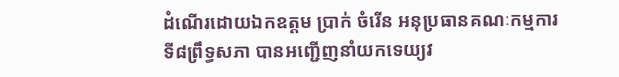ដំណើរដោយឯកឧត្តម ប្រាក់ ចំរើន អនុប្រធានគណៈកម្មការទី៨ព្រឹទ្ធសភា បានអញ្ជើញនាំយកទេយ្យវ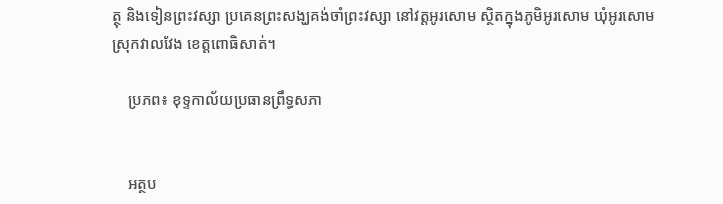ត្ថុ និងទៀនព្រះវស្សា ប្រគេនព្រះសង្ឃគង់ចាំព្រះវស្សា នៅវត្តអូរសោម ស្ថិតក្នុងភូមិអូរសោម ឃុំអូរសោម ស្រុកវាលវែង ខេត្តពោធិសាត់។

    ប្រភព៖ ខុទ្ទកាល័យប្រធានព្រឹទ្ធសភា


    អត្ថប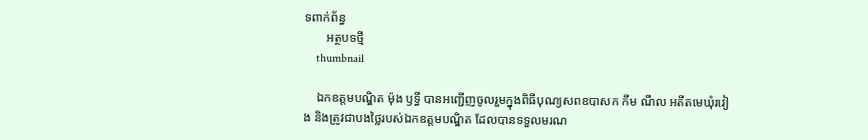ទពាក់ព័ន្ធ
       អត្ថបទថ្មី
    thumbnail

    ឯកឧត្តមបណ្ឌិត ម៉ុង ឫទ្ធី បានអញ្ជើញចូលរួមក្នុងពិធីបុណ្យសពឧបាសក កឹម ណឹល អតីតមេឃុំរវៀង និងត្រូវជាបងថ្លៃរបស់ឯកឧត្តមបណ្ឌិត ដែលបានទទួលមរណ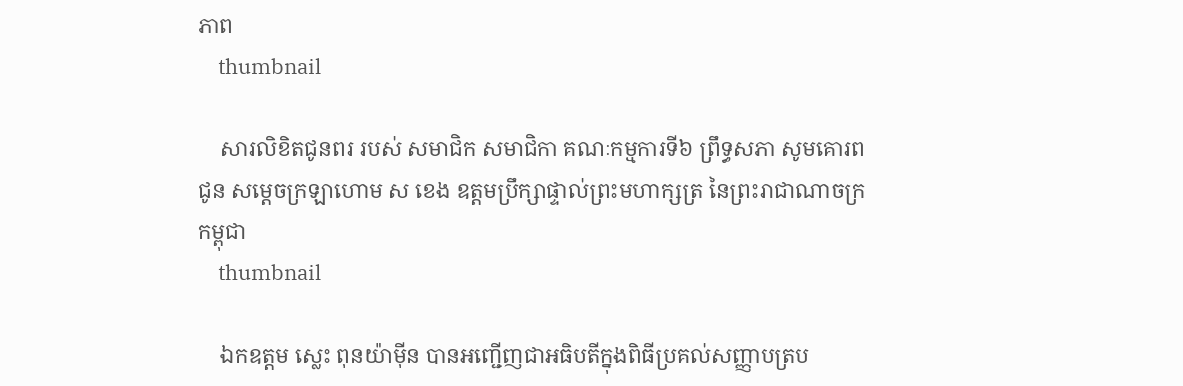ភាព
    thumbnail

    សារលិខិតជូនពរ របស់ សមាជិក សមាជិកា គណៈកម្មការទី៦ ព្រឹទ្ធសភា សូមគោរពជូន សម្តេចក្រឡាហោម ស ខេង ឧត្តមប្រឹក្សាផ្ទាល់ព្រះមហាក្សត្រ នៃព្រះរាជាណាចក្រកម្ពុជា
    thumbnail

    ឯកឧត្តម ស្លេះ ពុនយ៉ាមុីន បានអញ្ជើញជាអធិបតីក្នុងពិធីប្រគល់សញ្ញាបត្រប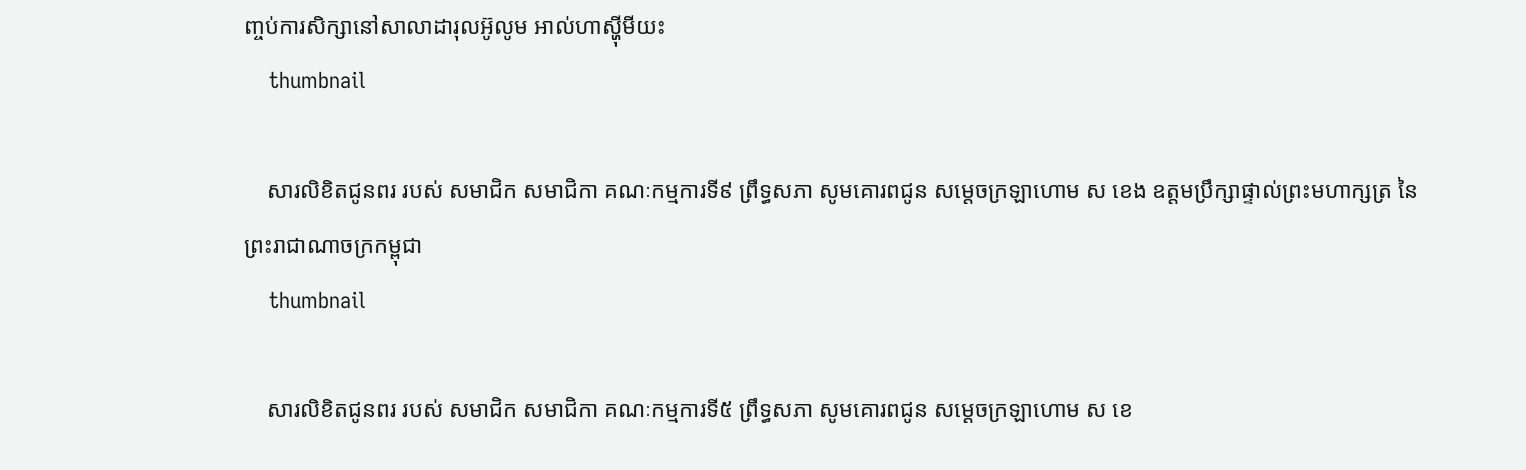ញ្ចប់ការសិក្សានៅសាលាដារុលអ៊ូលូម អាល់ហាស្ហុីមីយះ
    thumbnail

    សារលិខិតជូនពរ របស់ សមាជិក សមាជិកា គណៈកម្មការទី៩ ព្រឹទ្ធសភា សូមគោរពជូន សម្តេចក្រឡាហោម ស ខេង ឧត្តមប្រឹក្សាផ្ទាល់ព្រះមហាក្សត្រ នៃព្រះរាជាណាចក្រកម្ពុជា
    thumbnail

    សារលិខិតជូនពរ របស់ សមាជិក សមាជិកា គណៈកម្មការទី៥ ព្រឹទ្ធសភា សូមគោរពជូន សម្តេចក្រឡាហោម ស ខេ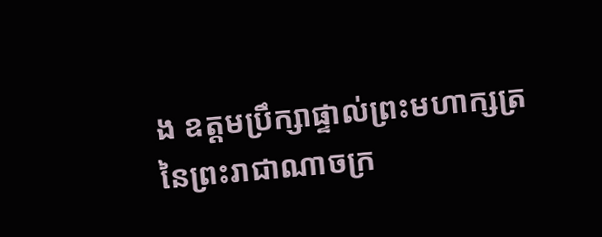ង ឧត្តមប្រឹក្សាផ្ទាល់ព្រះមហាក្សត្រ នៃព្រះរាជាណាចក្រ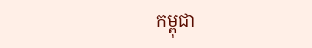កម្ពុជា